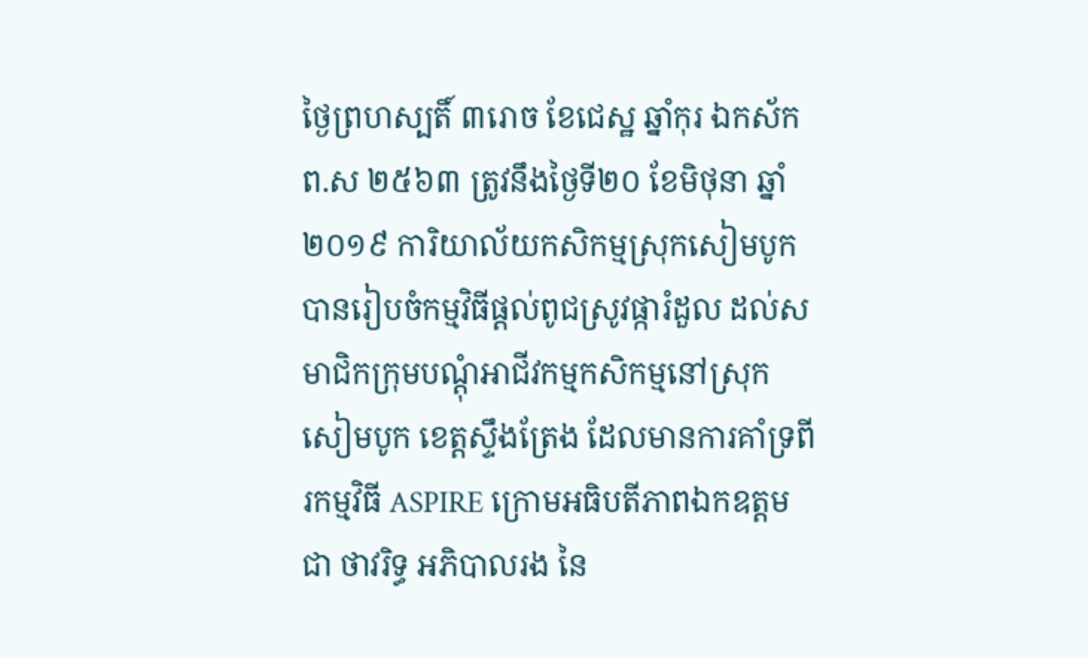ថ្ងៃព្រហស្បតិ៍ ៣រោច ខែជេស្ឋ ឆ្នាំកុរ ឯកស័ក ព.ស ២៥៦៣ ត្រូវនឹងថ្ងៃទី២០ ខែមិថុនា ឆ្នាំ២០១៩ ការិយាល័យកសិកម្មស្រុកសៀមបូក បានរៀបចំកម្មវិធីផ្តល់ពូជស្រូវផ្ការំដួល ដល់សមាជិកក្រុមបណ្តុំអាជីវកម្មកសិកម្មនៅស្រុកសៀមបូក ខេត្តស្ទឹងត្រែង ដែលមានការគាំទ្រពីរកម្មវិធី ASPIRE ក្រោមអធិបតីភាពឯកឧត្តម ជា ថាវរិទ្ធ អភិបាលរង នៃ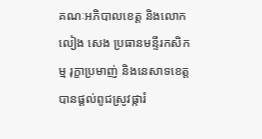គណៈអភិបាលខេត្ត និងលោក លៀង សេង ប្រធានមន្ទីរកសិកម្ម រុក្ខាប្រមាញ់ និងនេសាទខេត្ត បានផ្តល់ពូជស្រូវផ្ការំ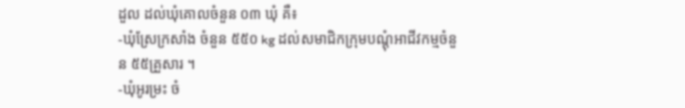ដួល ដល់ឃុំគោលចំនួន ០៣ ឃុំ គឺ៖
-ឃុំស្រែក្រសាំង ចំនួន ៥៥០ kg ដល់សមាជិកក្រុមបណ្តុំអាជីវកម្មចំនួន ៥៥គ្រួសារ ។
-ឃុំអូរម្រះ ចំ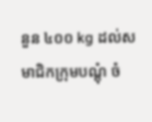នួន ៤០០ kg ដល់សមាជិកក្រុមបណ្តុំ ចំ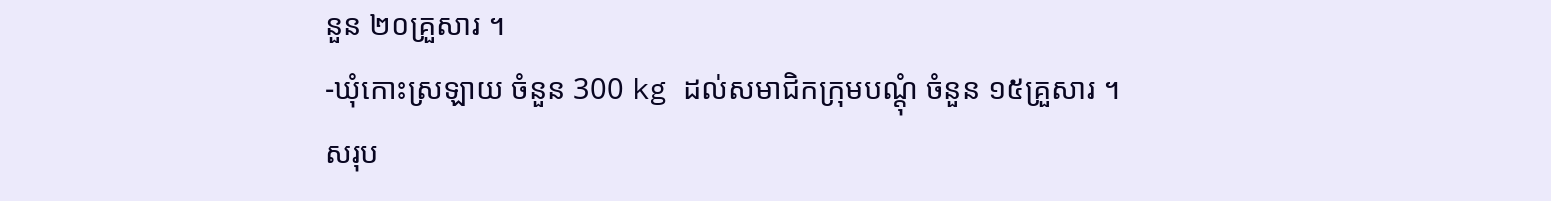នួន ២០គ្រួសារ ។
-ឃុំកោះស្រឡាយ ចំនួន 300 kg ដល់សមាជិកក្រុមបណ្តុំ ចំនួន ១៥គ្រួសារ ។
សរុប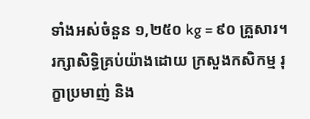ទាំងអស់ចំនួន ១,២៥០ kg = ៩០ គ្រួសារ។
រក្សាសិទិ្ធគ្រប់យ៉ាងដោយ ក្រសួងកសិកម្ម រុក្ខាប្រមាញ់ និង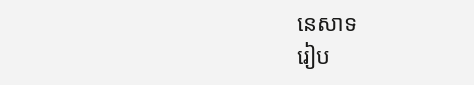នេសាទ
រៀប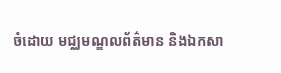ចំដោយ មជ្ឈមណ្ឌលព័ត៌មាន និងឯកសា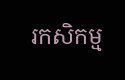រកសិកម្ម